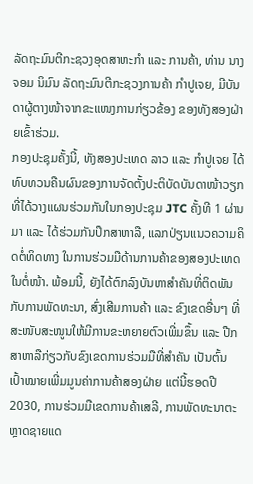ລັດຖະມົນຕີກະຊວງອຸດສາຫະກຳ ແລະ ການຄ້າ, ທ່ານ ນາງ ຈອມ ນິມົນ ລັດຖະມົນຕີກະຊວງການຄ້າ ກຳປູເຈຍ, ມີບັນດາຜູ້ຕາງໜ້າຈາກຂະແໜງການກ່ຽວຂ້ອງ ຂອງທັງສອງຝ່າຍເຂົ້າຮ່ວມ.
ກອງປະຊຸມຄັ້ງນີ້, ທັງສອງປະເທດ ລາວ ແລະ ກຳປູເຈຍ ໄດ້ທົບທວນຄືນຜົນຂອງການຈັດຕັ້ງປະຕິບັດບັນດາໜ້າວຽກ ທີ່ໄດ້ວາງແຜນຮ່ວມກັນໃນກອງປະຊຸມ JTC ຄັ້ງທີ 1 ຜ່ານມາ ແລະ ໄດ້ຮ່ວມກັນປຶກສາຫາລື, ແລກປ່ຽນແນວຄວາມຄິດຕໍ່ທິດທາງ ໃນການຮ່ວມມືດ້ານການຄ້າຂອງສອງປະເທດໃນຕໍ່ໜ້າ. ພ້ອມນີ້, ຍັງໄດ້ຕົກລົງບັນຫາສຳຄັນທີ່ຕິດພັນກັບການພັດທະນາ, ສົ່ງເສີມການຄ້າ ແລະ ຂົງເຂດອື່ນໆ ທີ່ສະໜັບສະໜູນໃຫ້ມີການຂະຫຍາຍຕົວເພີ່ມຂຶ້ນ ແລະ ປືກສາຫາລືກ່ຽວກັບຂົງເຂດການຮ່ວມມືທີ່ສຳຄັນ ເປັນຕົ້ນ ເປົ້າໝາຍເພີ່ມມູນຄ່າການຄ້າສອງຝ່າຍ ແຕ່ນີ້ຮອດປີ 2030, ການຮ່ວມມືເຂດການຄ້າເສລີ, ການພັດທະນາຕະຫຼາດຊາຍແດ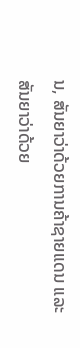ນ, ສັນຍາວ່າດ້ວຍການຄ້າຊາຍແດນ ແລະ ສັນຍາວ່າດ້ວຍ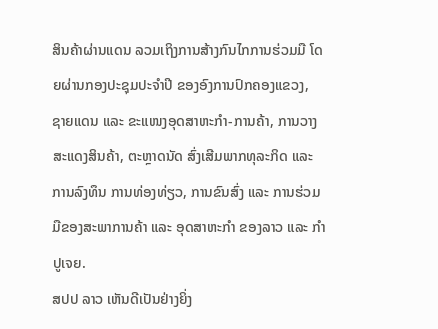ສິນຄ້າຜ່ານແດນ ລວມເຖິງການສ້າງກົນໄກການຮ່ວມມື ໂດຍຜ່ານກອງປະຊຸມປະຈຳປີ ຂອງອົງການປົກຄອງແຂວງ, ຊາຍແດນ ແລະ ຂະແໜງອຸດສາຫະກຳ-ການຄ້າ, ການວາງສະແດງສິນຄ້າ, ຕະຫຼາດນັດ ສົ່ງເສີມພາກທຸລະກິດ ແລະ ການລົງທຶນ ການທ່ອງທ່ຽວ, ການຂົນສົ່ງ ແລະ ການຮ່ວມມືຂອງສະພາການຄ້າ ແລະ ອຸດສາຫະກຳ ຂອງລາວ ແລະ ກຳປູເຈຍ.
ສປປ ລາວ ເຫັນດີເປັນຢ່າງຍິ່ງ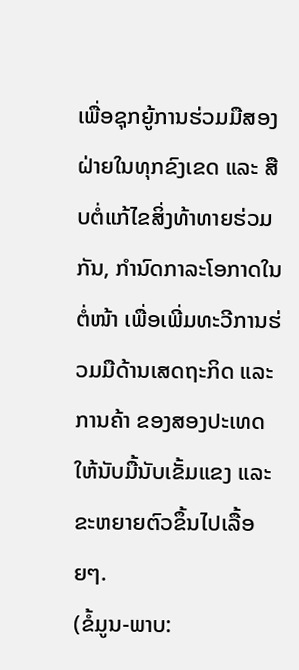ເພື່ອຊຸກຍູ້ການຮ່ວມມືສອງຝ່າຍໃນທຸກຂົງເຂດ ແລະ ສືບຕໍ່ແກ້ໄຂສິ່ງທ້າທາຍຮ່ວມກັນ, ກຳນົດກາລະໂອກາດໃນຕໍ່ໜ້າ ເພື່ອເພີ່ມທະວີການຮ່ວມມືດ້ານເສດຖະກິດ ແລະ ການຄ້າ ຂອງສອງປະເທດໃຫ້ນັບມື້ນັບເຂັ້ມແຂງ ແລະ ຂະຫຍາຍຕົວຂຶ້ນໄປເລື້ອຍໆ.
(ຂໍ້ມູນ-ພາບ: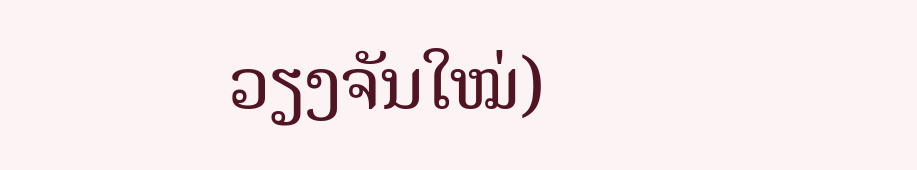ວຽງຈັນໃໝ່)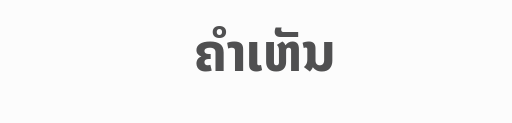ຄໍາເຫັນ